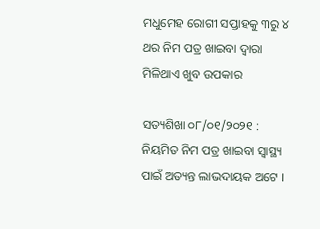ମଧୁମେହ ରୋଗୀ ସପ୍ତାହକୁ ୩ରୁ ୪ ଥର ନିମ ପତ୍ର ଖାଇବା ଦ୍ୱାରା ମିଳିଥାଏ ଖୁବ ଉପକାର

ସତ୍ୟଶିଖା ୦୮/୦୧/୨୦୨୧ : ନିୟମିତ ନିମ ପତ୍ର ଖାଇବା ସ୍ୱାସ୍ଥ୍ୟ ପାଇଁ ଅତ୍ୟନ୍ତ ଲାଭଦାୟକ ଅଟେ ।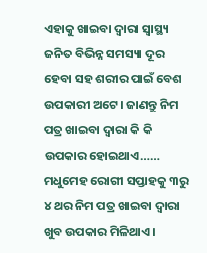ଏହାକୁ ଖାଇବା ଦ୍ୱାରା ସ୍ୱାସ୍ଥ୍ୟ ଜନିତ ବିଭିନ୍ନ ସମସ୍ୟା ଦୂର ହେବା ସହ ଶରୀର ପାଇଁ ବେଶ ଉପକାରୀ ଅଟେ। ଜାଣନ୍ତୁ ନିମ ପତ୍ର ଖାଇବା ଦ୍ୱାରା କି କି ଉପକାର ହୋଇଥାଏ……
ମଧୁମେହ ରୋଗୀ ସପ୍ତାହକୁ ୩ରୁ ୪ ଥର ନିମ ପତ୍ର ଖାଇବା ଦ୍ୱାରା ଖୁବ ଉପକାର ମିଳିଥାଏ ।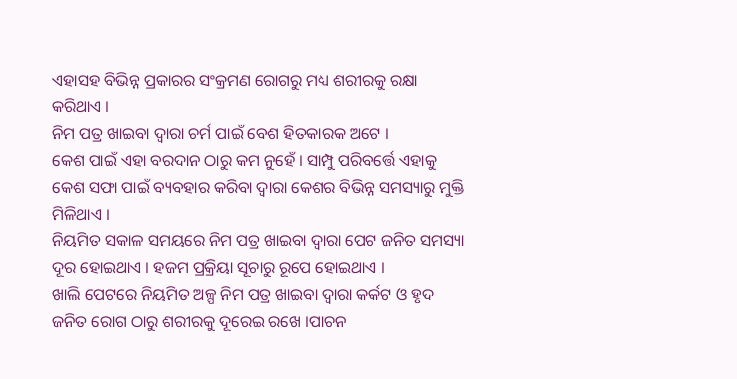ଏହାସହ ବିଭିନ୍ନ ପ୍ରକାରର ସଂକ୍ରମଣ ରୋଗରୁ ମଧ୍ୟ ଶରୀରକୁ ରକ୍ଷା କରିଥାଏ ।
ନିମ ପତ୍ର ଖାଇବା ଦ୍ୱାରା ଚର୍ମ ପାଇଁ ବେଶ ହିତକାରକ ଅଟେ ।
କେଶ ପାଇଁ ଏହା ବରଦାନ ଠାରୁ କମ ନୁହେଁ । ସାମ୍ପୁ ପରିବର୍ତ୍ତେ ଏହାକୁ କେଶ ସଫା ପାଇଁ ବ୍ୟବହାର କରିବା ଦ୍ୱାରା କେଶର ବିଭିନ୍ନ ସମସ୍ୟାରୁ ମୁକ୍ତି ମିଳିଥାଏ ।
ନିୟମିତ ସକାଳ ସମୟରେ ନିମ ପତ୍ର ଖାଇବା ଦ୍ୱାରା ପେଟ ଜନିତ ସମସ୍ୟା ଦୂର ହୋଇଥାଏ । ହଜମ ପ୍ରକ୍ରିୟା ସୂଚାରୁ ରୂପେ ହୋଇଥାଏ ।
ଖାଲି ପେଟରେ ନିୟମିତ ଅଳ୍ପ ନିମ ପତ୍ର ଖାଇବା ଦ୍ୱାରା କର୍କଟ ଓ ହୃଦ ଜନିତ ରୋଗ ଠାରୁ ଶରୀରକୁ ଦୂରେଇ ରଖେ ।ପାଚନ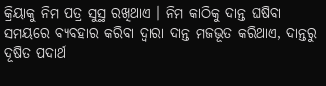କ୍ରିୟାକୁ ନିମ ପତ୍ର ସୁସ୍ଥ ରଖିଥାଏ । ନିମ କାଠିକୁ ଦାନ୍ତ ଘଷିବା ସମୟରେ ବ୍ୟବହାର କରିବା ଦ୍ୱାରା ଦାନ୍ତ ମଜଭୂତ କରିଥାଏ, ଦାନ୍ତରୁ ଦୂଷିତ ପଦାର୍ଥ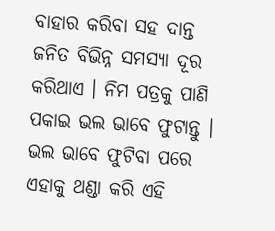ବାହାର କରିବା ସହ ଦାନ୍ତ ଜନିତ ବିଭିନ୍ନ ସମସ୍ୟା ଦୂର କରିଥାଏ । ନିମ ପତ୍ରକୁ ପାଣି ପକାଇ ଭଲ ଭାବେ ଫୁଟାନ୍ତୁ । ଭଲ ଭାବେ ଫୁଟିବା ପରେ ଏହାକୁ ଥଣ୍ଡା କରି ଏହି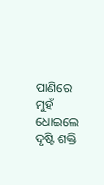ପାଣିରେ ମୁହଁ ଧୋଇଲେ ଦୃଷ୍ଟି ଶକ୍ତି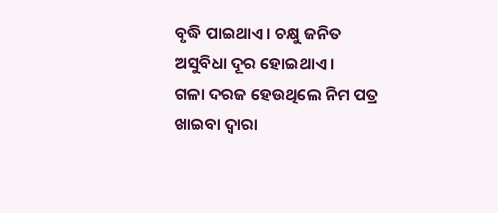ବୃଦ୍ଧି ପାଇଥାଏ । ଚକ୍ଷୁ ଜନିତ ଅସୁବିଧା ଦୂର ହୋଇଥାଏ ।
ଗଳା ଦରଜ ହେଉଥିଲେ ନିମ ପତ୍ର ଖାଇବା ଦ୍ୱାରା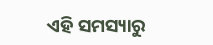ଏହି ସମସ୍ୟାରୁ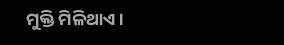ମୁକ୍ତି ମିଳିଥାଏ ।